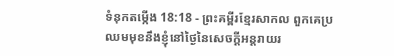ទំនុកតម្កើង 18:18 - ព្រះគម្ពីរខ្មែរសាកល ពួកគេប្រឈមមុខនឹងខ្ញុំនៅថ្ងៃនៃសេចក្ដីអន្តរាយរ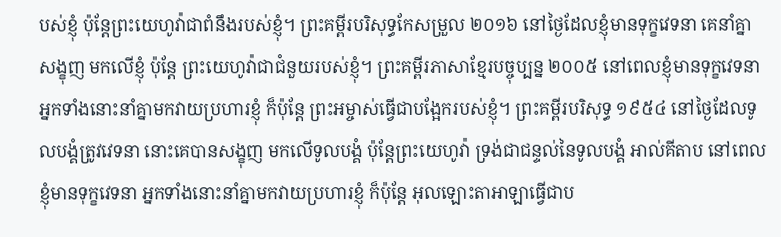បស់ខ្ញុំ ប៉ុន្តែព្រះយេហូវ៉ាជាពំនឹងរបស់ខ្ញុំ។ ព្រះគម្ពីរបរិសុទ្ធកែសម្រួល ២០១៦ នៅថ្ងៃដែលខ្ញុំមានទុក្ខវេទនា គេនាំគ្នាសង្ខុញ មកលើខ្ញុំ ប៉ុន្តែ ព្រះយេហូវ៉ាជាជំនួយរបស់ខ្ញុំ។ ព្រះគម្ពីរភាសាខ្មែរបច្ចុប្បន្ន ២០០៥ នៅពេលខ្ញុំមានទុក្ខវេទនា អ្នកទាំងនោះនាំគ្នាមកវាយប្រហារខ្ញុំ ក៏ប៉ុន្តែ ព្រះអម្ចាស់ធ្វើជាបង្អែករបស់ខ្ញុំ។ ព្រះគម្ពីរបរិសុទ្ធ ១៩៥៤ នៅថ្ងៃដែលទូលបង្គំត្រូវវេទនា នោះគេបានសង្ខុញ មកលើទូលបង្គំ ប៉ុន្តែព្រះយេហូវ៉ា ទ្រង់ជាជន្ទល់នៃទូលបង្គំ អាល់គីតាប នៅពេលខ្ញុំមានទុក្ខវេទនា អ្នកទាំងនោះនាំគ្នាមកវាយប្រហារខ្ញុំ ក៏ប៉ុន្តែ អុលឡោះតាអាឡាធ្វើជាប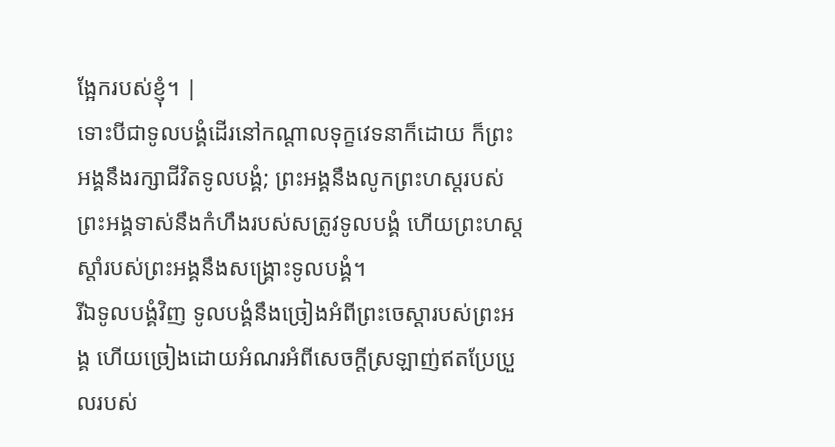ង្អែករបស់ខ្ញុំ។ |
ទោះបីជាទូលបង្គំដើរនៅកណ្ដាលទុក្ខវេទនាក៏ដោយ ក៏ព្រះអង្គនឹងរក្សាជីវិតទូលបង្គំ; ព្រះអង្គនឹងលូកព្រះហស្តរបស់ព្រះអង្គទាស់នឹងកំហឹងរបស់សត្រូវទូលបង្គំ ហើយព្រះហស្តស្ដាំរបស់ព្រះអង្គនឹងសង្គ្រោះទូលបង្គំ។
រីឯទូលបង្គំវិញ ទូលបង្គំនឹងច្រៀងអំពីព្រះចេស្ដារបស់ព្រះអង្គ ហើយច្រៀងដោយអំណរអំពីសេចក្ដីស្រឡាញ់ឥតប្រែប្រួលរបស់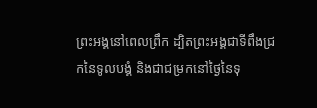ព្រះអង្គនៅពេលព្រឹក ដ្បិតព្រះអង្គជាទីពឹងជ្រកនៃទូលបង្គំ និងជាជម្រកនៅថ្ងៃនៃទុ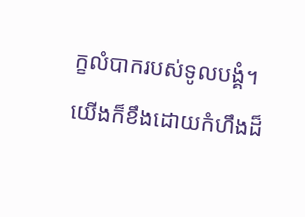ក្ខលំបាករបស់ទូលបង្គំ។
យើងក៏ខឹងដោយកំហឹងដ៏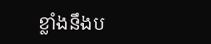ខ្លាំងនឹងប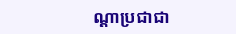ណ្ដាប្រជាជា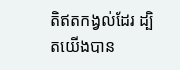តិឥតកង្វល់ដែរ ដ្បិតយើងបាន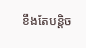ខឹងតែបន្តិច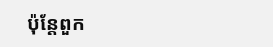ប៉ុន្តែពួក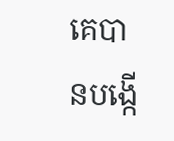គេបានបង្កើ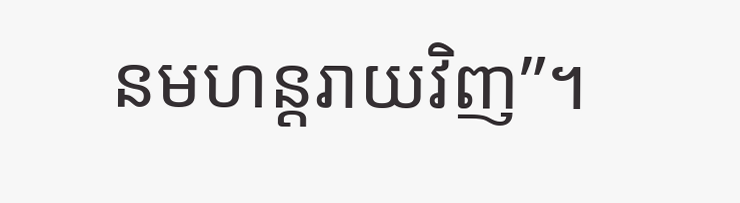នមហន្តរាយវិញ”។